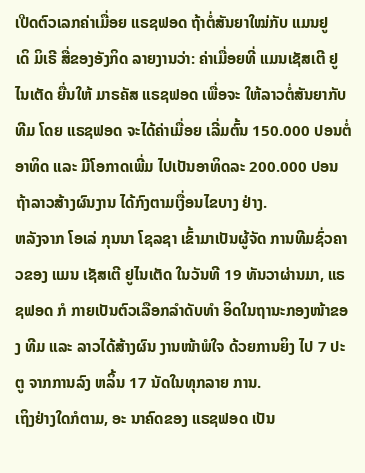ເປີດຕົວເລກຄ່າເມື່ອຍ ແຣຊຟອດ ຖ້າຕໍ່ສັນຍາໃໝ່ກັບ ແມນຢູ
ເດິ ມິເຣີ ສື່ຂອງອັງກິດ ລາຍງານວ່າ: ຄ່າເມື່ອຍທີ່ ແມນເຊັສເຕີ ຢູໄນເຕັດ ຍື່ນໃຫ້ ມາຣຄັສ ແຣຊຟອດ ເພື່ອຈະ ໃຫ້ລາວຕໍ່ສັນຍາກັບທີມ ໂດຍ ແຣຊຟອດ ຈະໄດ້ຄ່າເມື່ອຍ ເລີ່ມຕົ້ນ 150.000 ປອນຕໍ່ ອາທິດ ແລະ ມີໂອກາດເພີ່ມ ໄປເປັນອາທິດລະ 200.000 ປອນ ຖ້າລາວສ້າງຜົນງານ ໄດ້ກົງຕາມເງື່ອນໄຂບາງ ຢ່າງ.
ຫລັງຈາກ ໂອເລ່ ກຸນນາ ໂຊລຊາ ເຂົ້າມາເປັນຜູ້ຈັດ ການທີມຊົ່ວຄາວຂອງ ແມນ ເຊັສເຕີ ຢູໄນເຕັດ ໃນວັນທີ 19 ທັນວາຜ່ານມາ, ແຣຊຟອດ ກໍ ກາຍເປັນຕົວເລືອກລຳດັບທຳ ອິດໃນຖານະກອງໜ້າຂອງ ທີມ ແລະ ລາວໄດ້ສ້າງຜົນ ງານໜ້າພໍໃຈ ດ້ວຍການຍິງ ໄປ 7 ປະຕູ ຈາກການລົງ ຫລິ້ນ 17 ນັດໃນທຸກລາຍ ການ.
ເຖິງຢ່າງໃດກໍຕາມ, ອະ ນາຄົດຂອງ ແຣຊຟອດ ເປັນ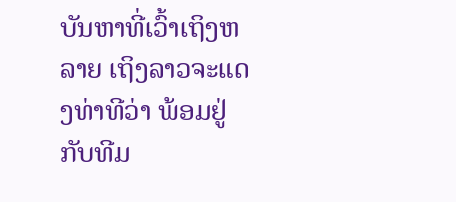ບັນຫາທີ່ເວົ້າເຖິງຫລາຍ ເຖິງລາວຈະແດງທ່າທີວ່າ ພ້ອມຢູ່ກັບທີມ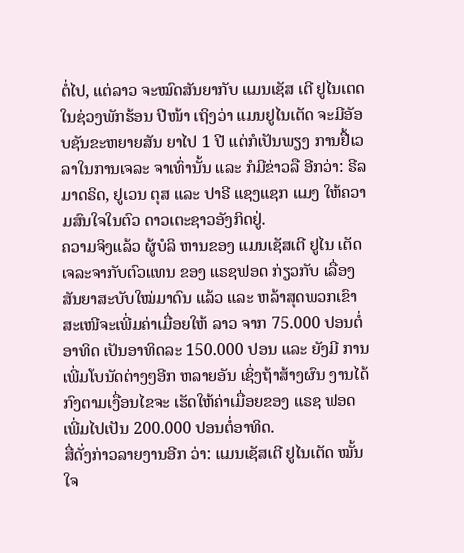ຕໍ່ໄປ, ແຕ່ລາວ ຈະໝົດສັນຍາກັບ ແມນເຊັສ ເຕີ ຢູໄນເຕດ ໃນຊ່ວງພັກຮ້ອນ ປີໜ້າ ເຖິງວ່າ ແມນຢູໄນເຕັດ ຈະມີອັອບຊັນຂະຫຍາຍສັນ ຍາໄປ 1 ປີ ແຕ່ກໍເປັນພຽງ ການຢື້ເວລາໃນການເຈລະ ຈາເທົ່ານັ້ນ ແລະ ກໍມີຂ່າວລື ອີກວ່າ: ຣີລ ມາດຣິດ, ຢູເວນ ຕຸສ ແລະ ປາຣີ ແຊງແຊກ ແມງ ໃຫ້ຄວາມສົນໃຈໃນຕົວ ດາວເຕະຊາວອັງກິດຢູ່.
ຄວາມຈິງແລ້ວ ຜູ້ບໍລິ ຫານຂອງ ແມນເຊັສເຕີ ຢູໄນ ເຕັດ ເຈລະຈາກັບຕົວແທນ ຂອງ ແຣຊຟອດ ກ່ຽວກັບ ເລື່ອງສັນຍາສະບັບໃໝ່ມາດົນ ແລ້ວ ແລະ ຫລ້າສຸດພວກເຂົາ ສະເໜີຈະເພີ່ມຄ່າເມື່ອຍໃຫ້ ລາວ ຈາກ 75.000 ປອນຕໍ່ ອາທິດ ເປັນອາທິດລະ 150.000 ປອນ ແລະ ຍັງມີ ການເພີ່ມໂບນັດຕ່າງໆອີກ ຫລາຍອັນ ເຊິ່ງຖ້າສ້າງຜົນ ງານໄດ້ກົງຕາມເງື່ອນໄຂຈະ ເຮັດໃຫ້ຄ່າເມື່ອຍຂອງ ແຣຊ ຟອດ ເພີ່ມໄປເປັນ 200.000 ປອນຕໍ່ອາທິດ.
ສື່ດັ່ງກ່າວລາຍງານອີກ ວ່າ: ແມນເຊັສເຕີ ຢູໄນເຕັດ ໝັ້ນໃຈ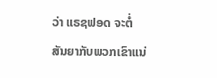ວ່າ ແຣຊຟອດ ຈະຕໍ່ ສັນຍາກັບພວກເຂົາແນ່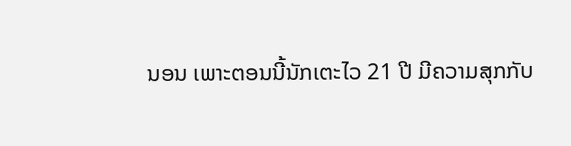ນອນ ເພາະຕອນນີ້ນັກເຕະໄວ 21 ປີ ມີຄວາມສຸກກັບ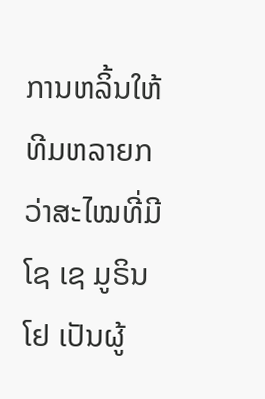ການຫລິ້ນໃຫ້ ທີມຫລາຍກວ່າສະໄໝທີ່ມີ ໂຊ ເຊ ມູຣິນໂຢ ເປັນຜູ້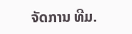ຈັດການ ທີມ.